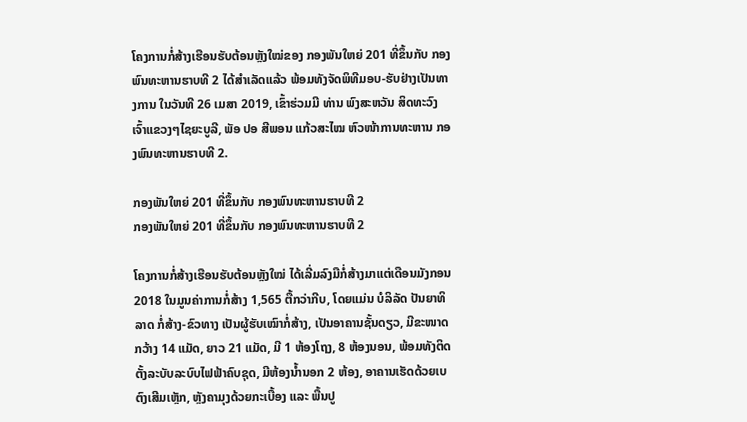ໂຄງການກໍ່ສ້າງເຮືອນຮັບຕ້ອນຫຼັງໃໝ່ຂອງ ກອງພັນໃຫຍ່ 201 ທີ່ຂຶ້ນກັບ ກອງພົນທະຫານຮາບທີ 2 ໄດ້ສໍາເລັດແລ້ວ ພ້ອມທັງຈັດພິທີມອບ-ຮັບຢ່າງເປັນທາງການ ໃນວັນທີ 26 ເມສາ 2019, ເຂົ້າຮ່ວມມີ ທ່ານ ພົງສະຫວັນ ສິດທະວົງ ເຈົ້າແຂວງໆໄຊຍະບູລີ, ພັອ ປອ ສີພອນ ແກ້ວສະໄໝ ຫົວໜ້າການທະຫານ ກອງພົນທະຫານຮາບທີ 2.

ກອງພັນໃຫຍ່ 201 ທີ່ຂຶ້ນກັບ ກອງພົນທະຫານຮາບທີ 2
ກອງພັນໃຫຍ່ 201 ທີ່ຂຶ້ນກັບ ກອງພົນທະຫານຮາບທີ 2

ໂຄງການກໍ່ສ້າງເຮືອນຮັບຕ້ອນຫຼັງໃໝ່ ໄດ້ເລີ່ມລົງມືກໍ່ສ້າງມາແຕ່ເດືອນມັງກອນ 2018 ໃນມູນຄ່າການກໍ່ສ້າງ 1,565 ຕື້ກວ່າກີບ, ໂດຍແມ່ນ ບໍລິລັດ ປັນຍາທິລາດ ກໍ່ສ້າງ-ຂົວທາງ ເປັນຜູ້ຮັບເໝົາກໍ່ສ້າງ, ເປັນອາຄານຊັ້ນດຽວ, ມີຂະໜາດກວ້າງ 14 ແມັດ, ຍາວ 21 ແມັດ, ມີ 1 ຫ້ອງໂຖງ, 8 ຫ້ອງນອນ, ພ້ອມທັງຕິດຕັ້ງລະບັບລະບົບໄຟຟ້າຄົບຊຸດ, ມີຫ້ອງນໍ້ານອກ 2 ຫ້ອງ, ອາຄານເຮັດດ້ວຍເບຕົງເສີມເຫຼັກ, ຫຼັງຄາມຸງດ້ວຍກະເບື້ອງ ແລະ ພື້ນປູ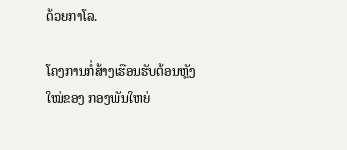ດ້ວຍກາໂລ.

ໂຄງການກໍ່ສ້າງເຮືອນຮັບຕ້ອນຫຼັງໃໝ່ຂອງ ກອງພັນໃຫຍ່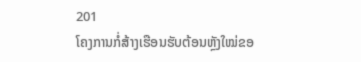201
ໂຄງການກໍ່ສ້າງເຮືອນຮັບຕ້ອນຫຼັງໃໝ່ຂອ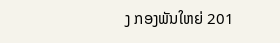ງ ກອງພັນໃຫຍ່ 201